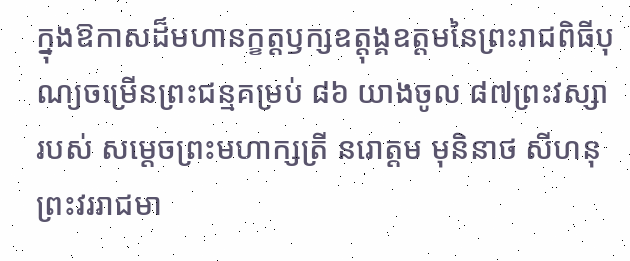ក្នុងឱកាសដ៏មហានក្ខត្តឫក្សឧត្តុង្គឧត្តមនៃព្រះរាជពិធីបុណ្យចម្រើនព្រះជន្មគម្រប់ ៨៦ យាងចូល ៨៧ព្រះវស្សា របស់ សម្ដេចព្រះមហាក្សត្រី នរោត្ដម មុនិនាថ សីហនុ ព្រះវររាជមា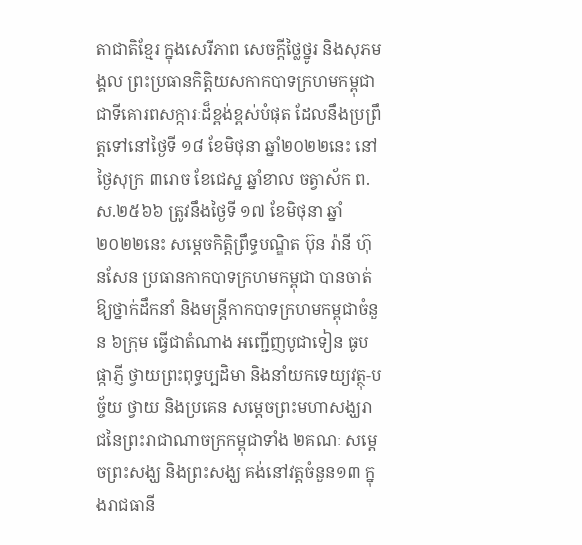តាជាតិខ្មែរ ក្នុងសេរីភាព សេចក្តីថ្លៃថ្នូរ និងសុភមង្គល ព្រះប្រធានកិត្តិយសកាកបាទក្រហមកម្ពុជា ជាទីគោរពសក្ការៈដ៏ខ្ពង់ខ្ពស់បំផុត ដែលនឹងប្រព្រឹត្តទៅនៅថ្ងៃទី ១៨ ខែមិថុនា ឆ្នាំ២០២២នេះ នៅថ្ងៃសុក្រ ៣រោច ខែជេស្ឋ ឆ្នាំខាល ចត្វាស័ក ព.ស.២៥៦៦ ត្រូវនឹងថ្ងៃទី ១៧ ខែមិថុនា ឆ្នាំ២០២២នេះ សម្តេចកិត្តិព្រឹទ្ធបណ្ឌិត ប៊ុន រ៉ានី ហ៊ុនសែន ប្រធានកាកបាទក្រហមកម្ពុជា បានចាត់ឱ្យថ្នាក់ដឹកនាំ និងមន្ត្រីកាកបាទក្រហមកម្ពុជាចំនួន ៦ក្រុម ធ្វើជាតំណាង អញ្ជើញបូជាទៀន ធូប ផ្កាភ្ញី ថ្វាយព្រះពុទ្ធប្បដិមា និងនាំយកទេយ្យវត្ថុ-បច្ច័យ ថ្វាយ និងប្រគេន សម្តេចព្រះមហាសង្ឃរាជនៃព្រះរាជាណាចក្រកម្ពុជាទាំង ២គណៈ សម្តេចព្រះសង្ឃ និងព្រះសង្ឃ គង់នៅវត្តចំនួន១៣ ក្នុងរាជធានី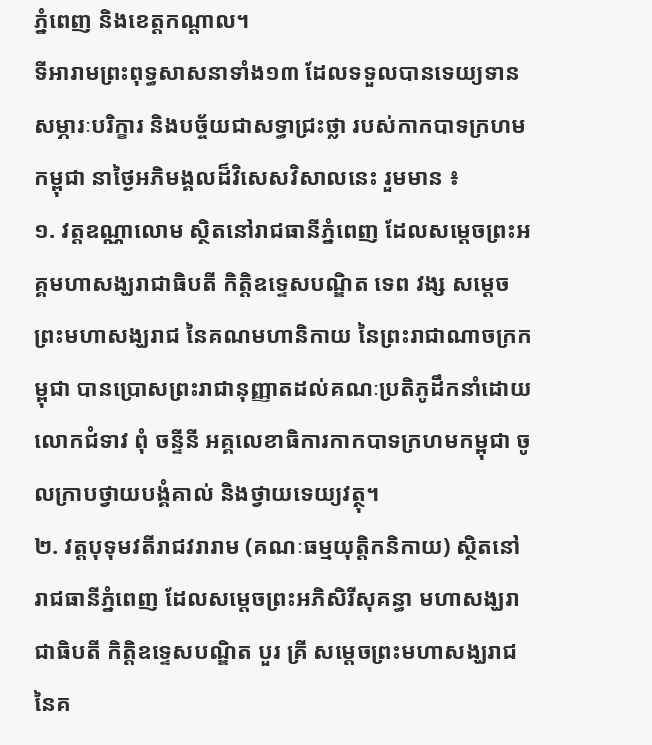ភ្នំពេញ និងខេត្តកណ្តាល។
ទីអារាមព្រះពុទ្ធសាសនាទាំង១៣ ដែលទទួលបានទេយ្យទាន សម្ភារៈបរិក្ខារ និងបច្ច័យជាសទ្ធាជ្រះថ្លា របស់កាកបាទក្រហមកម្ពុជា នាថ្ងៃអភិមង្គលដ៏វិសេសវិសាលនេះ រួមមាន ៖
១. វត្តឧណ្ណាលោម ស្ថិតនៅរាជធានីភ្នំពេញ ដែលសម្តេចព្រះអគ្គមហាសង្ឃរាជាធិបតី កិត្តិឧទ្ទេសបណ្ឌិត ទេព វង្ស សម្តេចព្រះមហាសង្ឃរាជ នៃគណមហានិកាយ នៃព្រះរាជាណាចក្រកម្ពុជា បានប្រោសព្រះរាជានុញ្ញាតដល់គណៈប្រតិភូដឹកនាំដោយលោកជំទាវ ពុំ ចន្ទីនី អគ្គលេខាធិការកាកបាទក្រហមកម្ពុជា ចូលក្រាបថ្វាយបង្គំគាល់ និងថ្វាយទេយ្យវត្ថុ។
២. វត្តបុទុមវតីរាជវរារាម (គណៈធម្មយុត្តិកនិកាយ) ស្ថិតនៅរាជធានីភ្នំពេញ ដែលសម្តេចព្រះអភិសិរីសុគន្ធា មហាសង្ឃរាជាធិបតី កិត្តិឧទ្ទេសបណ្ឌិត បួរ គ្រី សម្តេចព្រះមហាសង្ឃរាជ នៃគ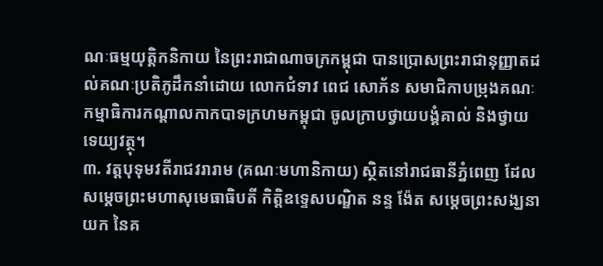ណៈធម្មយុត្តិកនិកាយ នៃព្រះរាជាណាចក្រកម្ពុជា បានប្រោសព្រះរាជានុញ្ញាតដល់គណៈប្រតិភូដឹកនាំដោយ លោកជំទាវ ពេជ សោភ័ន សមាជិកាបម្រុងគណៈកម្មាធិការកណ្តាលកាកបាទក្រហមកម្ពុជា ចូលក្រាបថ្វាយបង្គំគាល់ និងថ្វាយទេយ្យវត្ថុ។
៣. វត្តបុទុមវតីរាជវរារាម (គណៈមហានិកាយ) ស្ថិតនៅរាជធានីភ្នំពេញ ដែលសម្តេចព្រះមហាសុមេធាធិបតី កិត្តិឧទ្ទេសបណ្ឌិត នន្ទ ង៉ែត សម្តេចព្រះសង្ឃនាយក នៃគ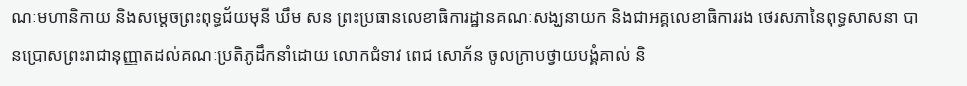ណៈមហានិកាយ និងសម្តេចព្រះពុទ្ធជ័យមុនី ឃឹម សន ព្រះប្រធានលេខាធិការដ្ឋានគណៈសង្ឃនាយក និងជាអគ្គលេខាធិការរង ថេរសភានៃពុទ្ធសាសនា បានប្រោសព្រះរាជានុញ្ញាតដល់គណៈប្រតិភូដឹកនាំដោយ លោកជំទាវ ពេជ សោភ័ន ចូលក្រាបថ្វាយបង្គំគាល់ និ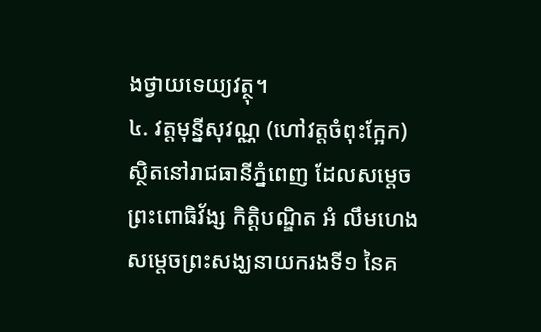ងថ្វាយទេយ្យវត្ថុ។
៤. វត្តមុន្នីសុវណ្ណ (ហៅវត្តចំពុះក្អែក) ស្ថិតនៅរាជធានីភ្នំពេញ ដែលសម្តេចព្រះពោធិវ័ង្ស កិត្តិបណ្ឌិត អំ លឹមហេង សម្តេចព្រះសង្ឃនាយករងទី១ នៃគ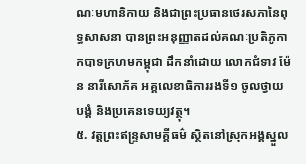ណៈមហានិកាយ និងជាព្រះប្រធានថេរសភានៃពុទ្ធសាសនា បានព្រះអនុញ្ញាតដល់គណៈប្រតិភូកាកបាទក្រហមកម្ពុជា ដឹកនាំដោយ លោកជំទាវ ម៉ែន នារីសោភ័គ អគ្គលេខាធិការរងទី១ ចូលថ្វាយបង្គំ និងប្រគេនទេយ្យវត្ថុ។
៥. វត្តព្រះឥន្ទ្រសាមគ្គីធម៌ ស្ថិតនៅស្រុកអង្គស្នួល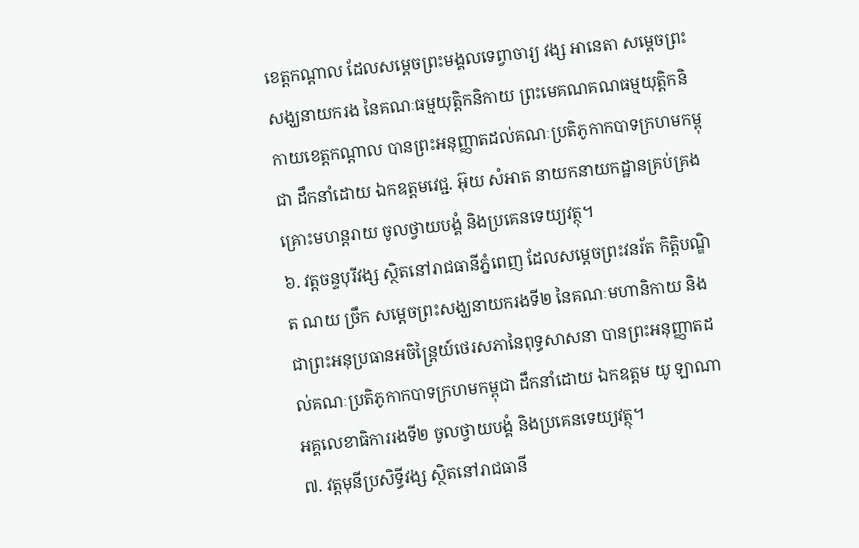ខេត្តកណ្តាល ដែលសម្តេចព្រះមង្គលទេព្វាចារ្យ វង្ស អានេតា សម្តេចព្រះសង្ឃនាយករង នៃគណៈធម្មយុត្តិកនិកាយ ព្រះមេគណគណធម្មយុត្តិកនិកាយខេត្តកណ្តាល បានព្រះអនុញ្ញាតដល់គណៈប្រតិភូកាកបាទក្រហមកម្ពុជា ដឹកនាំដោយ ឯកឧត្តមវេជ្ជ. អ៊ុយ សំអាត នាយកនាយកដ្ឋានគ្រប់គ្រងគ្រោះមហន្តរាយ ចូលថ្វាយបង្គំ និងប្រគេនទេយ្យវត្ថុ។
៦. វត្តចន្ទបុរីវង្ស ស្ថិតនៅរាជធានីភ្នំពេញ ដែលសម្តេចព្រះវនរ័ត កិត្តិបណ្ឌិត ណយ ច្រឹក សម្តេចព្រះសង្ឃនាយករងទី២ នៃគណៈមហានិកាយ និងជាព្រះអនុប្រធានអចិន្ត្រៃយ៍ថេរសភានៃពុទ្ធសាសនា បានព្រះអនុញ្ញាតដល់គណៈប្រតិភូកាកបាទក្រហមកម្ពុជា ដឹកនាំដោយ ឯកឧត្តម យូ ឡាណា អគ្គលេខាធិការរងទី២ ចូលថ្វាយបង្គំ និងប្រគេនទេយ្យវត្ថុ។
៧. វត្តមុនីប្រសិទ្ធីវង្ស ស្ថិតនៅរាជធានី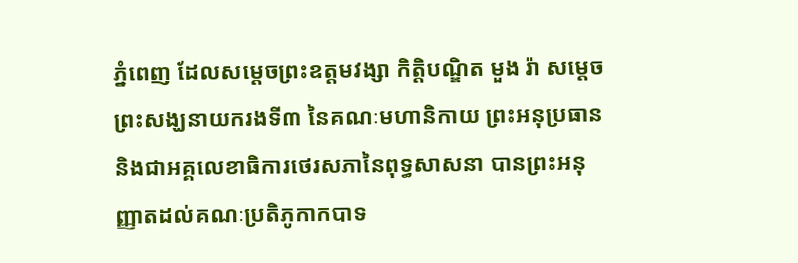ភ្នំពេញ ដែលសម្តេចព្រះឧត្តមវង្សា កិត្តិបណ្ឌិត មួង រ៉ា សម្តេចព្រះសង្ឃនាយករងទី៣ នៃគណៈមហានិកាយ ព្រះអនុប្រធាន និងជាអគ្គលេខាធិការថេរសភានៃពុទ្ធសាសនា បានព្រះអនុញ្ញាតដល់គណៈប្រតិភូកាកបាទ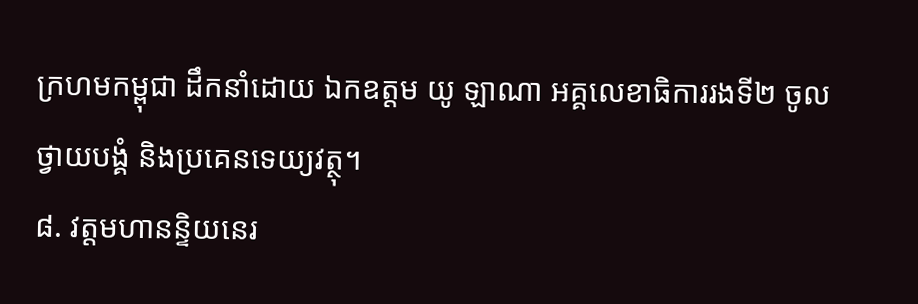ក្រហមកម្ពុជា ដឹកនាំដោយ ឯកឧត្តម យូ ឡាណា អគ្គលេខាធិការរងទី២ ចូលថ្វាយបង្គំ និងប្រគេនទេយ្យវត្ថុ។
៨. វត្តមហានន្ទិយនេរ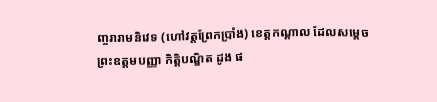ញ្ចរារាមនិវេទ (ហៅវត្តព្រែកប្រាំង) ខេត្តកណ្តាល ដែលសម្តេចព្រះឧត្តមបញ្ញា កិត្តិបណ្ឌិត ដូង ផ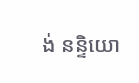ង់ នន្ទិយោ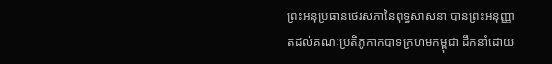ព្រះអនុប្រធានថេរសភានៃពុទ្ធសាសនា បានព្រះអនុញ្ញាតដល់គណៈប្រតិភូកាកបាទក្រហមកម្ពុជា ដឹកនាំដោយ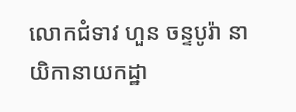លោកជំទាវ ហួន ចន្ទបូរ៉ា នាយិកានាយកដ្ឋា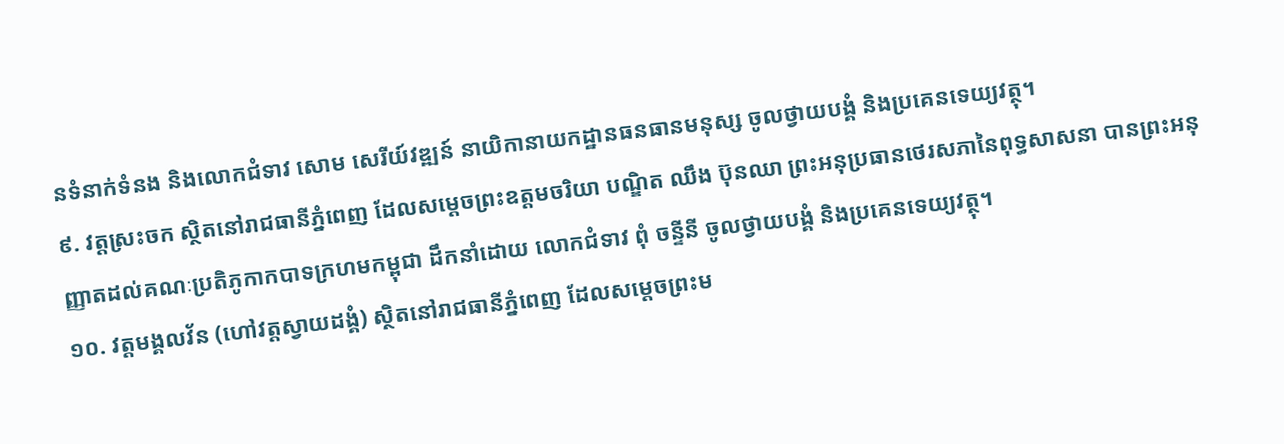នទំនាក់ទំនង និងលោកជំទាវ សោម សេរីយ៍វឌ្ឍន៍ នាយិកានាយកដ្ឋានធនធានមនុស្ស ចូលថ្វាយបង្គំ និងប្រគេនទេយ្យវត្ថុ។
៩. វត្តស្រះចក ស្ថិតនៅរាជធានីភ្នំពេញ ដែលសម្តេចព្រះឧត្តមចរិយា បណ្ឌិត ឈឹង ប៊ុនឈា ព្រះអនុប្រធានថេរសភានៃពុទ្ធសាសនា បានព្រះអនុញ្ញាតដល់គណៈប្រតិភូកាកបាទក្រហមកម្ពុជា ដឹកនាំដោយ លោកជំទាវ ពុំ ចន្ទីនី ចូលថ្វាយបង្គំ និងប្រគេនទេយ្យវត្ថុ។
១០. វត្តមង្គលវ័ន (ហៅវត្តស្វាយដង្គំ) ស្ថិតនៅរាជធានីភ្នំពេញ ដែលសម្តេចព្រះម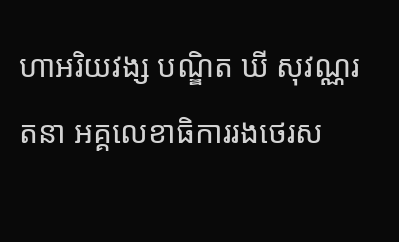ហាអរិយវង្ស បណ្ឌិត ឃី សុវណ្ណរតនា អគ្គលេខាធិការរងថេរស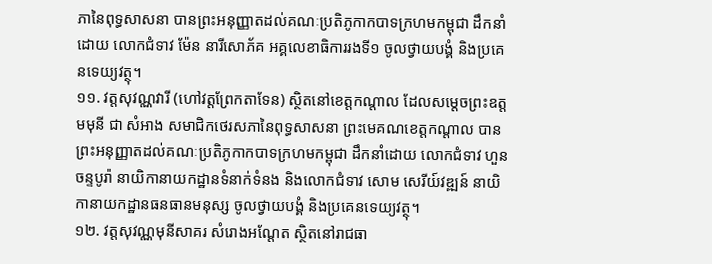ភានៃពុទ្ធសាសនា បានព្រះអនុញ្ញាតដល់គណៈប្រតិភូកាកបាទក្រហមកម្ពុជា ដឹកនាំដោយ លោកជំទាវ ម៉ែន នារីសោភ័គ អគ្គលេខាធិការរងទី១ ចូលថ្វាយបង្គំ និងប្រគេនទេយ្យវត្ថុ។
១១. វត្តសុវណ្ណវារី (ហៅវត្តព្រែកតាទែន) ស្ថិតនៅខេត្តកណ្តាល ដែលសម្តេចព្រះឧត្តមមុនី ជា សំអាង សមាជិកថេរសភានៃពុទ្ធសាសនា ព្រះមេគណខេត្តកណ្តាល បានព្រះអនុញ្ញាតដល់គណៈប្រតិភូកាកបាទក្រហមកម្ពុជា ដឹកនាំដោយ លោកជំទាវ ហួន ចន្ទបូរ៉ា នាយិកានាយកដ្ឋានទំនាក់ទំនង និងលោកជំទាវ សោម សេរីយ៍វឌ្ឍន៍ នាយិកានាយកដ្ឋានធនធានមនុស្ស ចូលថ្វាយបង្គំ និងប្រគេនទេយ្យវត្ថុ។
១២. វត្តសុវណ្ណមុនីសាគរ សំរោងអណ្ដែត ស្ថិតនៅរាជធា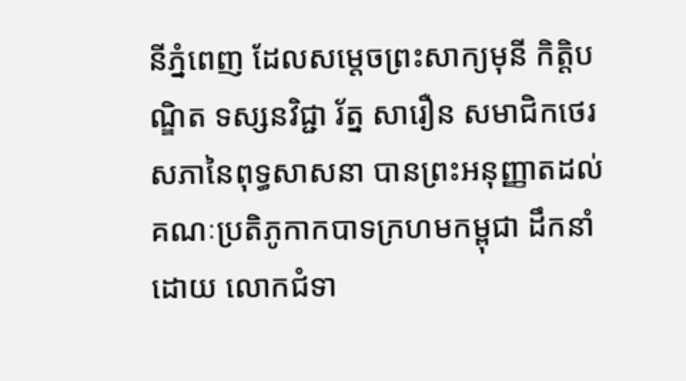នីភ្នំពេញ ដែលសម្តេចព្រះសាក្យមុនី កិត្តិបណ្ឌិត ទស្សនវិជ្ជា រ័ត្ន សារឿន សមាជិកថេរសភានៃពុទ្ធសាសនា បានព្រះអនុញ្ញាតដល់គណៈប្រតិភូកាកបាទក្រហមកម្ពុជា ដឹកនាំដោយ លោកជំទា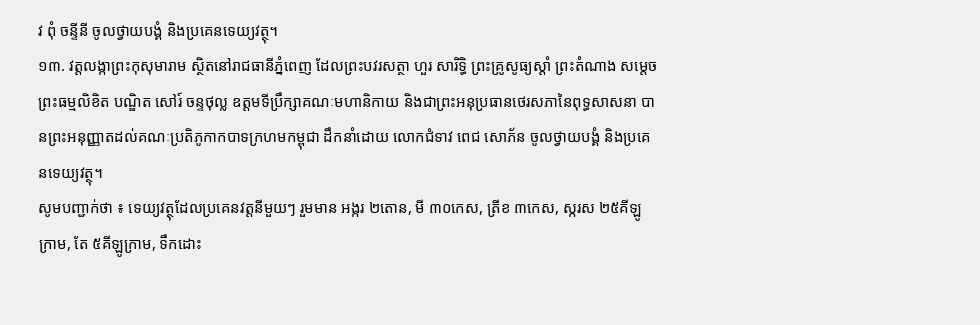វ ពុំ ចន្ទីនី ចូលថ្វាយបង្គំ និងប្រគេនទេយ្យវត្ថុ។
១៣. វត្តលង្កាព្រះកុសុមារាម ស្ថិតនៅរាជធានីភ្នំពេញ ដែលព្រះបវរសត្ថា ហួរ សារិទ្ធិ ព្រះគ្រូសូធ្យស្តាំ ព្រះតំណាង សម្តេចព្រះធម្មលិខិត បណ្ឌិត សៅរ៍ ចន្ទថុល្ល ឧត្តមទីប្រឹក្សាគណៈមហានិកាយ និងជាព្រះអនុប្រធានថេរសភានៃពុទ្ធសាសនា បានព្រះអនុញ្ញាតដល់គណៈប្រតិភូកាកបាទក្រហមកម្ពុជា ដឹកនាំដោយ លោកជំទាវ ពេជ សោភ័ន ចូលថ្វាយបង្គំ និងប្រគេនទេយ្យវត្ថុ។
សូមបញ្ជាក់ថា ៖ ទេយ្យវត្ថុដែលប្រគេនវត្តនីមួយៗ រួមមាន អង្ករ ២តោន, មី ៣០កេស, ត្រីខ ៣កេស, ស្ករស ២៥គីឡូក្រាម, តែ ៥គីឡូក្រាម, ទឹកដោះ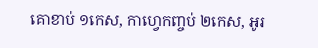គោខាប់ ១កេស, កាហ្វេកញ្ចប់ ២កេស, អូរ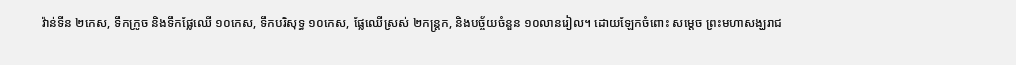វ៉ាន់ទីន ២កេស, ទឹកក្រូច និងទឹកផ្លែឈើ ១០កេស, ទឹកបរិសុទ្ធ ១០កេស, ផ្លែឈើស្រស់ ២កន្ត្រក, និងបច្ច័យចំនួន ១០លានរៀល។ ដោយឡែកចំពោះ សម្តេច ព្រះមហាសង្ឃរាជ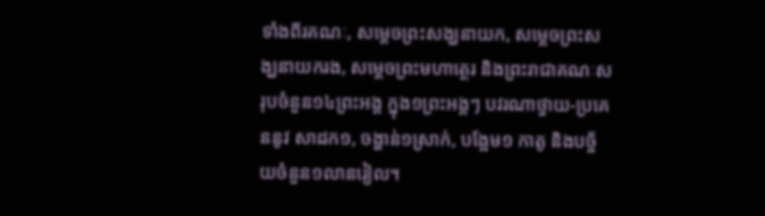ទាំងពីរគណៈ, សម្តេចព្រះសង្ឃនាយក, សម្តេចព្រះសង្ឃនាយករង, សម្តេចព្រះមហាត្ថេរ និងព្រះរាជាគណៈសរុបចំនួន១៤ព្រះអង្គ ក្នុង១ព្រះអង្គៗ បវរណាថ្វាយ-ប្រគេននូវ សាដក១, ចង្ហាន់១ស្រាក់, បង្អែម១ កាតូ និងបច្ច័យចំនួន១លានរៀល។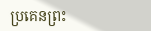ប្រគេនព្រះ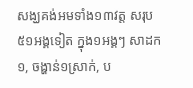សង្ឃគង់អមទាំង១៣វត្ត សរុប៥១អង្គទៀត ក្នុង១អង្គៗ សាដក១, ចង្ហាន់១ស្រាក់, ប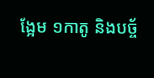ង្អែម ១កាតូ និងបច្ច័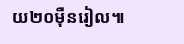យ២០ម៉ឺនរៀល៕